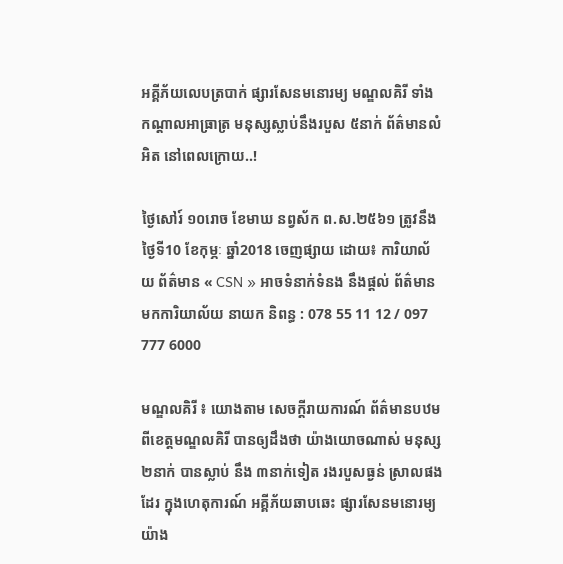អគ្គីភ័យលេបត្របាក់ ផ្សារសែនមនោរម្យ មណ្ឌលគិរី ទាំងកណ្ដាលអាធ្រាត្រ មនុស្សស្លាប់នឹងរបួស ៥នាក់ ព័ត៌មានលំអិត នៅពេលក្រោយ..!

ថ្ងៃសៅរ៍ ១០រោច ខែមាឃ នព្វស័ក ព.ស.២៥៦១ ត្រូវនឹង ថ្ងៃទី10 ខែកុម្ភៈ ឆ្នាំ2018 ចេញផ្សាយ ដោយ៖ ការិយាល័យ ព័ត៌មាន « CSN » អាចទំនាក់ទំនង នឹងផ្ដល់ ព័ត៌មាន មកការិយាល័យ នាយក និពន្ធ : 078 55 11 12 / 097 777 6000

មណ្ឌលគិរី ៖ យោងតាម សេចក្ដីរាយការណ៍ ព័ត៌មានបឋម ពីខេត្តមណ្ឌលគិរី បានឲ្យដឹងថា យ៉ាងយោចណាស់ មនុស្ស ២នាក់ បានស្លាប់ នឹង ៣នាក់ទៀត រងរបួសធ្ងន់ ស្រាលផងដែរ ក្នុងហេតុការណ៍ អគ្គីភ័យឆាបឆេះ ផ្សារសែនមនោរម្យ យ៉ាង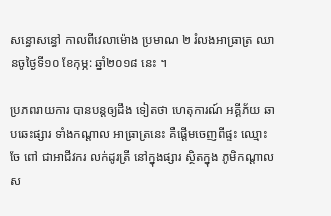សន្ធោសន្ធៅ កាលពីវេលាម៉ោង ប្រមាណ ២ រំលងអាធ្រាត្រ ឈានចូថ្ងៃទី១០ ខែកុម្ភ: ឆ្នាំ២០១៨ នេះ ។

ប្រភពរាយការ បានបន្តឲ្យដឹង ទៀតថា ហេតុការណ៍ អគ្គីភ័យ ឆាបឆេះផ្សារ ទាំងកណ្ដាល អាធ្រាត្រនេះ គឺផ្ដើមចេញពីផ្ទះ ឈ្មោះ ចែ ពៅ ជាអាជីវករ លក់ដូរត្រី នៅក្នុងផ្សារ ស្ថិតក្នុង ភូមិកណ្ដាល ស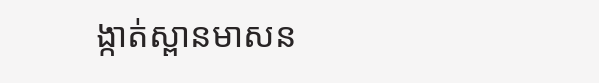ង្កាត់ស្ពានមាសន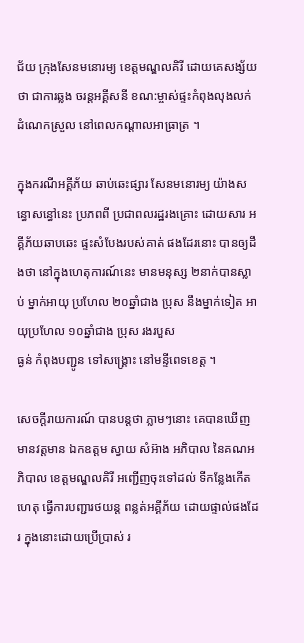ជ័យ ក្រុងសែនមនោរម្យ ខេត្តមណ្ឌលគិរី ដោយគេសង្ស័យថា ជាការឆ្លង ចរន្តអគ្គីសនី ខណ:ម្ចាស់ផ្ទះកំពុងលុងលក់ ដំណេកស្រួល នៅពេលកណ្ដាលអាធ្រាត្រ ។

ក្នុងករណីអគ្គីភ័យ ឆាប់ឆេះផ្សារ សែនមនោរម្យ យ៉ាងសន្ធោសន្ធៅនេះ ប្រភពពី ប្រជាពលរដ្ឋរងគ្រោះ ដោយសារ អគ្គីភ័យឆាបឆេះ ផ្ទះសំបែងរបស់គាត់ ផងដែរនោះ បានឲ្យដឹងថា នៅក្នុងហេតុការណ៍នេះ មានមនុស្ស ២នាក់បានស្លាប់ ម្នាក់អាយុ ប្រហែល ២០ឆ្នាំជាង ប្រុស នឹងម្នាក់ទៀត អាយុប្រហែល ១០ឆ្នាំជាង ប្រុស រងរបួស
ធ្ងន់ កំពុងបញ្ជូន ទៅសង្គ្រោះ នៅមន្ទីពេទខេត្ត ។

សេចក្ដីរាយការណ៍ បានបន្តថា ភ្លាមៗនោះ គេបានឃើញ មានវត្តមាន ឯកឧត្តម ស្វាយ សំអ៊ាង អភិបាល នៃគណអភិបាល ខេត្តមណ្ឌលគិរី អញ្ជើញចុះទៅដល់ ទីកន្លែងកើតហេតុ ធ្វើការបញ្ជារថយន្ត ពន្លត់អគ្គីភ័យ ដោយផ្ទាល់ផងដែរ ក្នុងនោះដោយប្រើប្រាស់ រ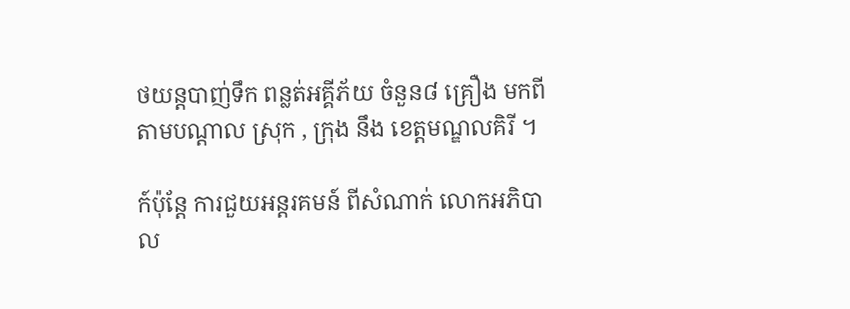ថយន្តបាញ់ទឹក ពន្លត់អគ្គីភ័យ ចំនួន៨ គ្រឿង មកពីតាមបណ្ដាល ស្រុក , ក្រុង នឹង ខេត្តមណ្ឌលគិរី ។

ក៍ប៉ុន្តែ ការជួយអន្តរគមន៍ ពីសំណាក់ លោកអភិបាល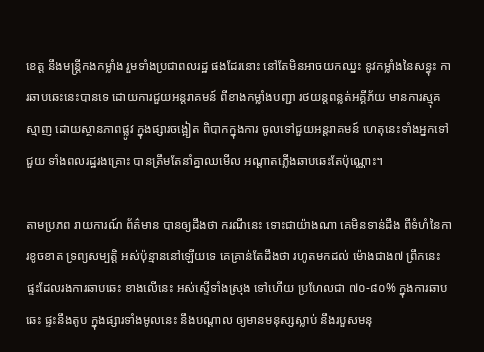ខេត្ត នឹងមន្ត្រីកងកម្លាំង រួមទាំងប្រជាពលរដ្ឋ ផងដែរនោះ នៅតែមិនអាចយកឈ្នះ នូវកម្លាំងនៃសន្ធុះ ការឆាបឆេះនេះបានទេ ដោយការជួយអន្តរាគមន៍ ពីខាងកម្លាំងបញ្ជា រថយន្តពន្លត់អគ្គីភ័យ មានការស្មុគស្មាញ ដោយស្ថានភាពផ្លូវ ក្នុងផ្សារចង្អៀត ពិបាកក្នុងការ ចូលទៅជួយអន្តរាគមន៍ ហេតុនេះទាំងអ្នកទៅជួយ ទាំងពលរដ្ឋរងគ្រោះ បានត្រឹមតែនាំគ្នាឈមើល អណ្ដាតភ្លើងឆាបឆេះតែប៉ុណ្ណោះ។

តាមប្រភព រាយការណ៍ ព័ត៌មាន បានឲ្យដឹងថា ករណីនេះ ទោះជាយ៉ាងណា គេមិនទាន់ដឹង ពីទំហំនៃការខូចខាត ទ្រព្យសម្បត្តិ អស់ប៉ុន្មាននៅឡើយទេ គេគ្រាន់តែដឹងថា រហូតមកដល់ ម៉ោងជាង៧ ព្រឹកនេះ ផ្ទះដែលរងការឆាបឆេះ ខាងលើនេះ អស់ស្ទើទាំងស្រុង ទៅហើយ ប្រហែលជា ៧០-៨០% ក្នុងការឆាបឆេះ ផ្ទះនឹងតូប ក្នុងផ្សារទាំងមូលនេះ នឹងបណ្ដាល ឲ្យមានមនុស្សស្លាប់ នឹងរបួសមនុ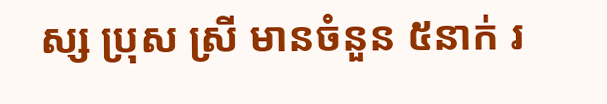ស្ស ប្រុស ស្រី មានចំនួន ៥នាក់ រ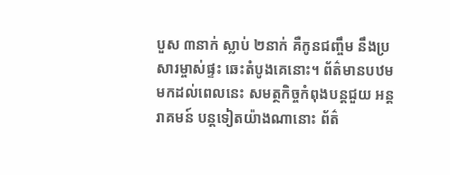បួស ៣នាក់ ស្លាប់ ២នាក់ គឺកូនជញ្ចឹម នឹងប្រសារម្ចាស់ផ្ទះ ឆេះតំបូងគេនោះ។ ព័ត៌មានបឋម មកដល់ពេលនេះ សមត្ថកិច្ចកំពុងបន្តជួយ អន្តរាគមន៍ បន្តទៀតយ៉ាងណានោះ ព័ត៌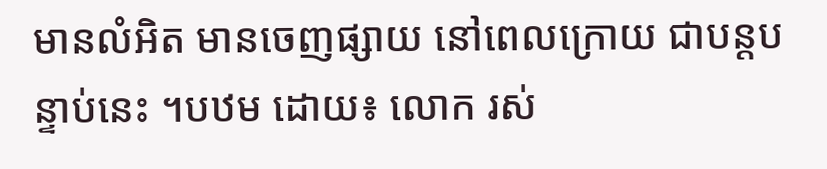មានលំអិត មានចេញផ្សាយ នៅពេលក្រោយ ជាបន្តបន្ទាប់នេះ ។បឋម ដោយ៖ លោក រស់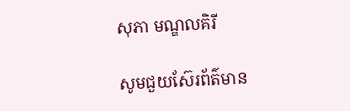សុភា មណ្ឌលគិរី

សូមជួយស៊ែរព័ត៌មាន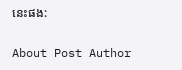នេះផង:

About Post Author